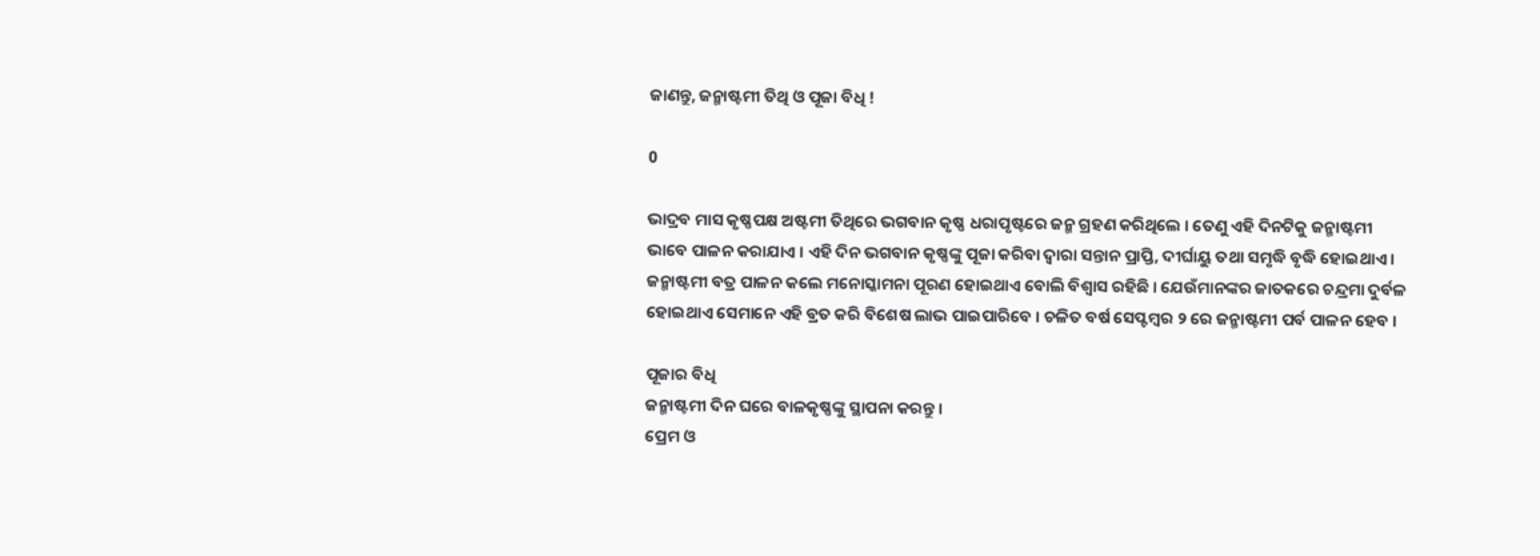ଜାଣନ୍ତୁ, ଜନ୍ମାଷ୍ଟମୀ ତିଥି ଓ ପୂଜା ବିଧି !

0

ଭାଦ୍ରବ ମାସ କୃଷ୍ଣପକ୍ଷ ଅଷ୍ଟମୀ ତିଥିରେ ଭଗବାନ କୃଷ୍ଣ ଧରାପୃଷ୍ଟରେ ଜନ୍ମ ଗ୍ରହଣ କରିଥିଲେ । ତେଣୁ ଏହି ଦିନଟିକୁ ଜନ୍ମାଷ୍ଟମୀ ଭାବେ ପାଳନ କରାଯାଏ । ଏହି ଦିନ ଭଗବାନ କୃଷ୍ଣଙ୍କୁ ପୂଜା କରିବା ଦ୍ବାରା ସନ୍ତାନ ପ୍ରାପ୍ତି, ଦୀର୍ଘାୟୁ ତଥା ସମୃଦ୍ଧି ବୃଦ୍ଧି ହୋଇଥାଏ । ଜନ୍ମାଷ୍ଟମୀ ବତ୍ର ପାଳନ କଲେ ମନୋସ୍କାମନା ପୂରଣ ହୋଇଥାଏ ବୋଲି ବିଶ୍ବାସ ରହିଛି । ଯେଉଁମାନଙ୍କର ଜାତକରେ ଚନ୍ଦ୍ରମା ଦୁର୍ବଳ ହୋଇଥାଏ ସେମାନେ ଏହି ବ୍ରତ କରି ବିଶେଷ ଲାଭ ପାଇପାରିବେ । ଚଳିତ ବର୍ଷ ସେପ୍ଟମ୍ବର ୨ ରେ ଜନ୍ମାଷ୍ଟମୀ ପର୍ବ ପାଳନ ହେବ ।

ପୂଜାର ବିଧି
ଜନ୍ମାଷ୍ଟମୀ ଦିନ ଘରେ ବାଳକୃଷ୍ଣଙ୍କୁ ସ୍ଥାପନା କରନ୍ତୁ ।
ପ୍ରେମ ଓ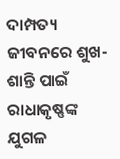ଦାମ୍ପତ୍ୟ ଜୀବନରେ ଶୁଖ-ଶାନ୍ତି ପାଇଁ ରାଧାକୃଷ୍ଣଙ୍କ ଯୁଗଳ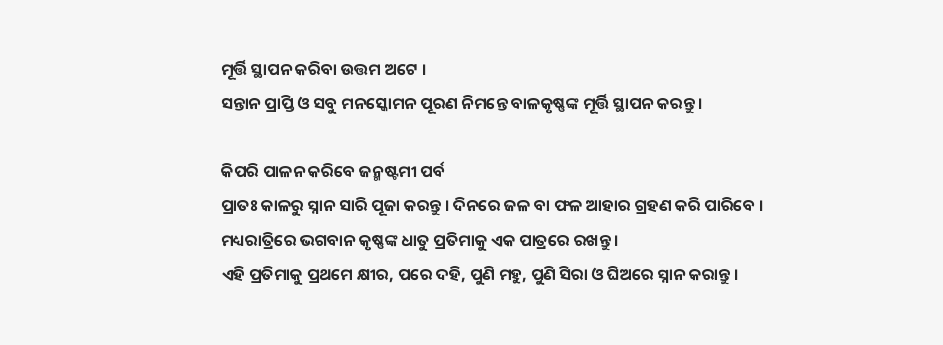ମୂର୍ତ୍ତି ସ୍ଥାପନ କରିବା ଉତ୍ତମ ଅଟେ ।
ସନ୍ତାନ ପ୍ରାପ୍ତି ଓ ସବୁ ମନସ୍କୋମନ ପୂରଣ ନିମନ୍ତେ ବାଳକୃଷ୍ଣଙ୍କ ମୂର୍ତ୍ତି ସ୍ଥାପନ କରନ୍ତୁ ।

କିପରି ପାଳନ କରିବେ ଜନ୍ମଷ୍ଟମୀ ପର୍ବ
ପ୍ରାତଃ କାଳରୁ ସ୍ନାନ ସାରି ପୂଜା କରନ୍ତୁ । ଦିନରେ ଜଳ ବା ଫଳ ଆହାର ଗ୍ରହଣ କରି ପାରିବେ ।
ମଧ୍ୟରାତ୍ରିରେ ଭଗବାନ କୃଷ୍ଣଙ୍କ ଧାତୁ ପ୍ରତିମାକୁ ଏକ ପାତ୍ରରେ ରଖନ୍ତୁ ।
ଏହି ପ୍ରତିମାକୁ ପ୍ରଥମେ କ୍ଷୀର, ପରେ ଦହି, ପୁଣି ମହୁ, ପୁଣି ସିରା ଓ ଘିଅରେ ସ୍ନାନ କରାନ୍ତୁ ।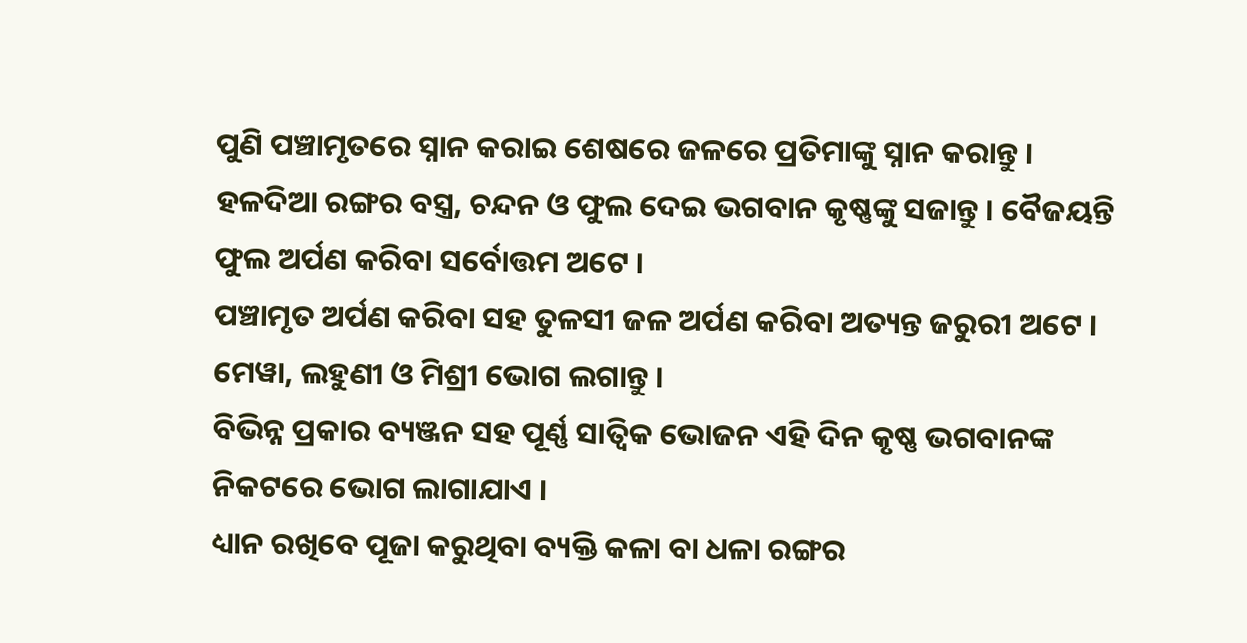ପୁଣି ପଞ୍ଚାମୃତରେ ସ୍ନାନ କରାଇ ଶେଷରେ ଜଳରେ ପ୍ରତିମାଙ୍କୁ ସ୍ନାନ କରାନ୍ତୁ ।
ହଳଦିଆ ରଙ୍ଗର ବସ୍ତ୍ର, ଚନ୍ଦନ ଓ ଫୁଲ ଦେଇ ଭଗବାନ କୃଷ୍ଣଙ୍କୁ ସଜାନ୍ତୁ । ବୈଜୟନ୍ତି ଫୁଲ ଅର୍ପଣ କରିବା ସର୍ବୋତ୍ତମ ଅଟେ ।
ପଞ୍ଚାମୃତ ଅର୍ପଣ କରିବା ସହ ତୁଳସୀ ଜଳ ଅର୍ପଣ କରିବା ଅତ୍ୟନ୍ତ ଜରୁରୀ ଅଟେ ।
ମେୱା, ଲହୁଣୀ ଓ ମିଶ୍ରୀ ଭୋଗ ଲଗାନ୍ତୁ ।
ବିଭିନ୍ନ ପ୍ରକାର ବ୍ୟଞ୍ଜନ ସହ ପୂର୍ଣ୍ଣ ସାତ୍ବିକ ଭୋଜନ ଏହି ଦିନ କୃଷ୍ଣ ଭଗବାନଙ୍କ ନିକଟରେ ଭୋଗ ଲାଗାଯାଏ ।
ଧ୍ୟାନ ରଖିବେ ପୂଜା କରୁଥିବା ବ୍ୟକ୍ତି କଳା ବା ଧଳା ରଙ୍ଗର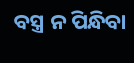ବସ୍ତ୍ର ନ ପିନ୍ଧିବା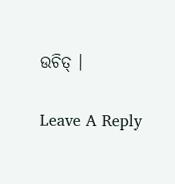ଉଚିତ୍ ।

Leave A Reply